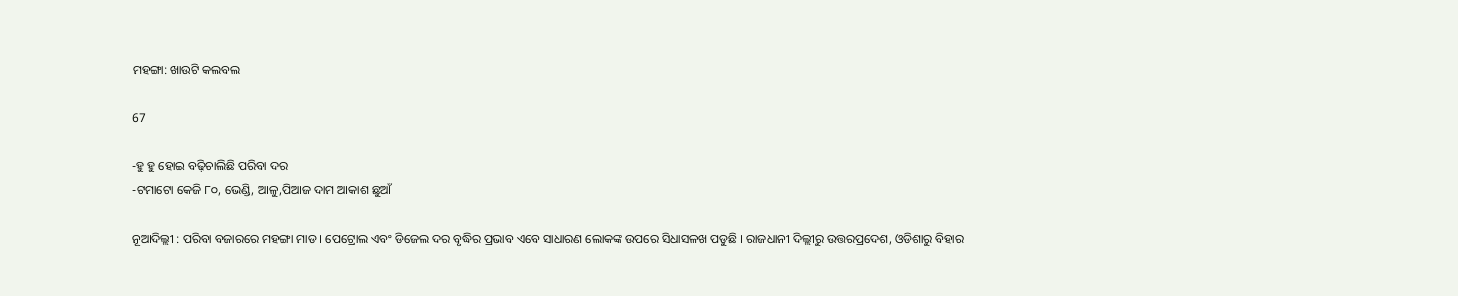ମହଙ୍ଗା: ଖାଉଟି କଲବଲ

67

-ହୁ ହୁ ହୋଇ ବଢ଼ିଚାଲିଛି ପରିବା ଦର
-ଟମାଟୋ କେଜି ୮୦, ଭେଣ୍ଡି, ଆଳୁ,ପିଆଜ ଦାମ ଆକାଶ ଛୁଆଁ

ନୂଆଦିଲ୍ଲୀ : ପରିବା ବଜାରରେ ମହଙ୍ଗା ମାଡ । ପେଟ୍ରୋଲ ଏବଂ ଡିଜେଲ ଦର ବୃଦ୍ଧିର ପ୍ରଭାବ ଏବେ ସାଧାରଣ ଲୋକଙ୍କ ଉପରେ ସିଧାସଳଖ ପଡୁଛି । ରାଜଧାନୀ ଦିଲ୍ଲୀରୁ ଉତ୍ତରପ୍ରଦେଶ, ଓଡିଶାରୁ ବିହାର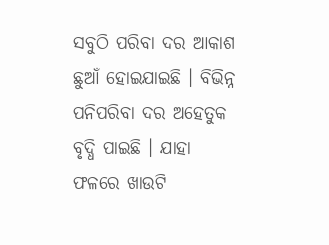ସବୁଠି ପରିବା ଦର ଆକାଶ ଛୁଆଁ ହୋଇଯାଇଛି । ବିଭିନ୍ନ ପନିପରିବା ଦର ଅହେତୁକ ବୃଦ୍ଧି ପାଇଛି । ଯାହା ଫଳରେ ଖାଉଟି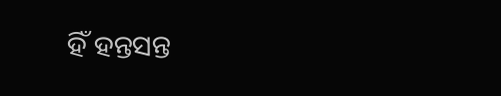ହିଁ ହନ୍ତସନ୍ତ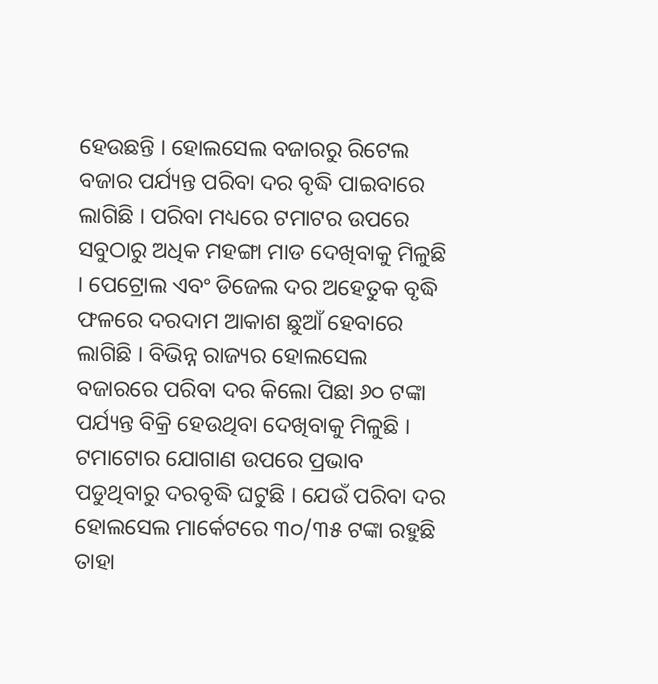ହେଉଛନ୍ତି । ହୋଲସେଲ ବଜାରରୁ ରିଟେଲ ବଜାର ପର୍ଯ୍ୟନ୍ତ ପରିବା ଦର ବୃଦ୍ଧି ପାଇବାରେ ଲାଗିଛି । ପରିବା ମଧ୍ୟରେ ଟମାଟର ଉପରେ ସବୁଠାରୁ ଅଧିକ ମହଙ୍ଗା ମାଡ ଦେଖିବାକୁ ମିଳୁଛି । ପେଟ୍ରୋଲ ଏବଂ ଡିଜେଲ ଦର ଅହେତୁକ ବୃଦ୍ଧି ଫଳରେ ଦରଦାମ ଆକାଶ ଛୁଆଁ ହେବାରେ ଲାଗିଛି । ବିଭିନ୍ନ ରାଜ୍ୟର ହୋଲସେଲ ବଜାରରେ ପରିବା ଦର କିଲୋ ପିଛା ୬୦ ଟଙ୍କା ପର୍ଯ୍ୟନ୍ତ ବିକ୍ରି ହେଉଥିବା ଦେଖିବାକୁ ମିଳୁଛି । ଟମାଟୋର ଯୋଗାଣ ଉପରେ ପ୍ରଭାବ ପଡୁଥିବାରୁ ଦରବୃଦ୍ଧି ଘଟୁଛି । ଯେଉଁ ପରିବା ଦର ହୋଲସେଲ ମାର୍କେଟରେ ୩୦/୩୫ ଟଙ୍କା ରହୁଛି ତାହା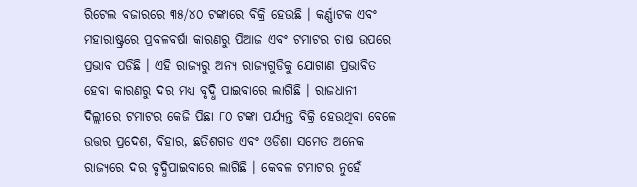ରିଟେଲ ବଜାରରେ ୩୫/୪୦ ଟଙ୍କାରେ ବିକ୍ରି ହେଉଛି । କର୍ଣ୍ଣାଟକ ଏବଂ ମହାରାଷ୍ଟ୍ରରେ ପ୍ରବଳବର୍ଷା କାରଣରୁ ପିଆଜ ଏବଂ ଟମାଟର ଚାଷ ଉପରେ ପ୍ରଭାବ ପଡିଛି । ଏହି ରାଜ୍ୟରୁ ଅନ୍ୟ ରାଜ୍ୟଗୁଡିକୁ ଯୋଗାଣ ପ୍ରଭାବିତ ହେବା କାରଣରୁ ଦର ମଧ୍ୟ ବୃଦ୍ଧି ପାଇବାରେ ଲାଗିଛି । ରାଜଧାନୀ ଦିଲ୍ଲୀରେ ଟମାଟର କେଜି ପିଛା ୮୦ ଟଙ୍କା ପର୍ଯ୍ୟନ୍ତ ବିକ୍ରି ହେଉଥିବା ବେଳେ ଉତ୍ତର ପ୍ରଦେଶ, ବିହାର, ଛତିଶଗଡ ଏବଂ ଓଡିଶା ସମେତ ଅନେକ ରାଜ୍ୟରେ ଦର ବୃଦ୍ଧିପାଇବାରେ ଲାଗିଛି । କେବଳ ଟମାଟର ନୁହେଁ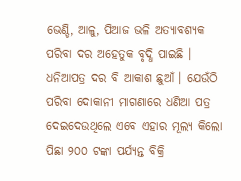ଭେଣ୍ଡି, ଆଳୁ, ପିଆଜ ଭଳି ଅତ୍ୟାବଶ୍ୟକ ପରିବା ଦର ଅହେତୁକ ବୃଦ୍ଧି ପାଇଛି । ଧନିଆପତ୍ର ଦର ବି ଆକାଶ ଛୁଆଁ । ଯେଉଁଠି ପରିବା ଦୋକାନୀ ମାଗଣାରେ ଧଣିଆ ପତ୍ର ଦେଇଦେଉଥିଲେ ଏବେ ଏହାର ମୂଲ୍ୟ କିଲୋ ପିଛା ୨୦୦ ଟଙ୍କା ପର୍ଯ୍ୟନ୍ତ ବିକ୍ରି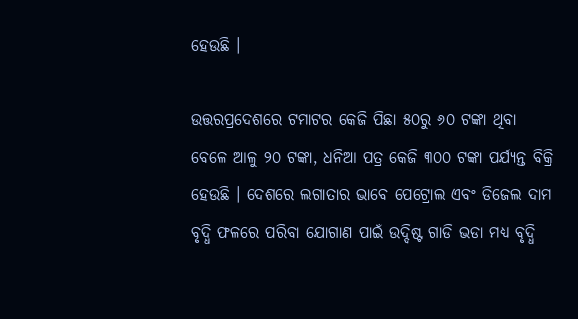ହେଉଛି ।

ଉତ୍ତରପ୍ରଦେଶରେ ଟମାଟର କେଜି ପିଛା ୫୦ରୁ ୬୦ ଟଙ୍କା ଥିବା ବେଳେ ଆଳୁ ୨୦ ଟଙ୍କା, ଧନିଆ ପତ୍ର କେଜି ୩୦୦ ଟଙ୍କା ପର୍ଯ୍ୟନ୍ତ ବିକ୍ରି ହେଉଛି । ଦେଶରେ ଲଗାତାର ଭାବେ ପେଟ୍ରୋଲ ଏବଂ ଡିଜେଲ ଦାମ ବୃଦ୍ଧି ଫଳରେ ପରିବା ଯୋଗାଣ ପାଇଁ ଉଦ୍ଦିଷ୍ଟ ଗାଡି ଭଡା ମଧ୍ୟ ବୃଦ୍ଧି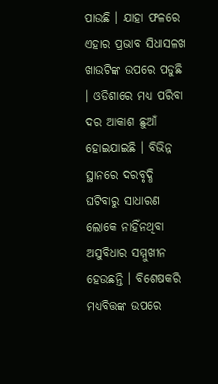ପାଉଛି । ଯାହା ଫଳରେ ଏହାର ପ୍ରଭାବ ସିଧାସଳଖ ଖାଉଟିଙ୍କ ଉପରେ ପଡୁଛି । ଓଡିଶାରେ ମଧ୍ୟ ପରିବା ଦର ଆକାଶ ଛୁଆଁ ହୋଇଯାଇଛି । ବିଭିନ୍ନ ସ୍ଥାନରେ ଦରବୃଦ୍ଧି ଘଟିବାରୁ ସାଧାରଣ ଲୋକେ ନାହିଁନଥିବା ଅସୁବିଧାର ସମ୍ମୁଖୀନ ହେଉଛନ୍ତି । ବିଶେଷକରି ମଧ୍ୟବିତ୍ତଙ୍କ ଉପରେ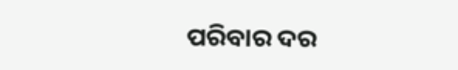ପରିବାର ଦର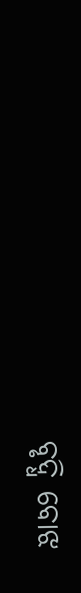ବୃଦ୍ଧି ବୋଝ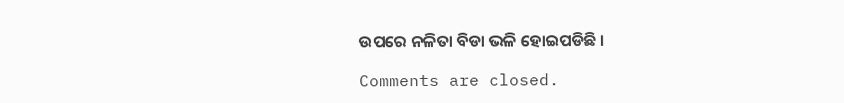ଉପରେ ନଳିତା ବିଡା ଭଳି ହୋଇପଡିଛି ।

Comments are closed.